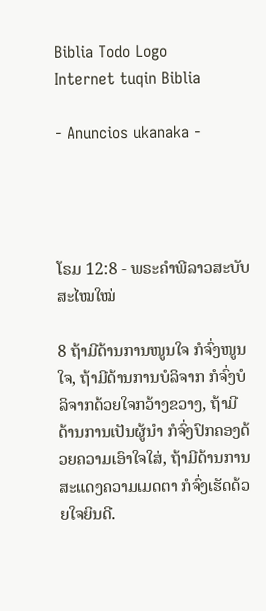Biblia Todo Logo
Internet tuqin Biblia

- Anuncios ukanaka -




ໂຣມ 12:8 - ພຣະຄຳພີລາວສະບັບສະໄໝໃໝ່

8 ຖ້າມີດ້ານການໜູນໃຈ ກໍຈົ່ງໜູນໃຈ, ຖ້າມີດ້ານການບໍລິຈາກ ກໍຈົ່ງບໍລິຈາກດ້ວຍໃຈກວ້າງຂວາງ, ຖ້າມີດ້ານການເປັນຜູ້ນຳ ກໍຈົ່ງປົກຄອງດ້ວຍຄວາມເອົາໃຈໃສ່, ຖ້າມີດ້ານການສະແດງຄວາມເມດຕາ ກໍຈົ່ງເຮັດດ້ວຍໃຈຍິນດີ.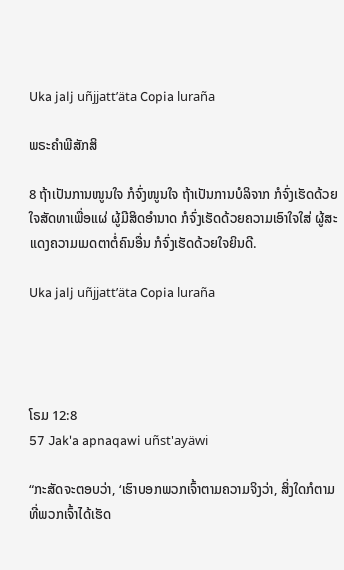Uka jalj uñjjattʼäta Copia luraña

ພຣະຄຳພີສັກສິ

8 ຖ້າເປັນການໜູນໃຈ ກໍຈົ່ງໜູນໃຈ ຖ້າເປັນການບໍລິຈາກ ກໍຈົ່ງເຮັດດ້ວຍໃຈສັດທາເພື່ອແຜ່ ຜູ້ມີສິດອຳນາດ ກໍຈົ່ງເຮັດດ້ວຍຄວາມເອົາໃຈໃສ່ ຜູ້ສະແດງຄວາມເມດຕາຕໍ່ຄົນອື່ນ ກໍຈົ່ງເຮັດດ້ວຍໃຈຍິນດີ.

Uka jalj uñjjattʼäta Copia luraña




ໂຣມ 12:8
57 Jak'a apnaqawi uñst'ayäwi

“ກະສັດຈະຕອບວ່າ, ‘ເຮົາບອກພວກເຈົ້າຕາມຄວາມຈິງວ່າ, ສິ່ງໃດກໍຕາມທີ່ພວກເຈົ້າໄດ້ເຮັດ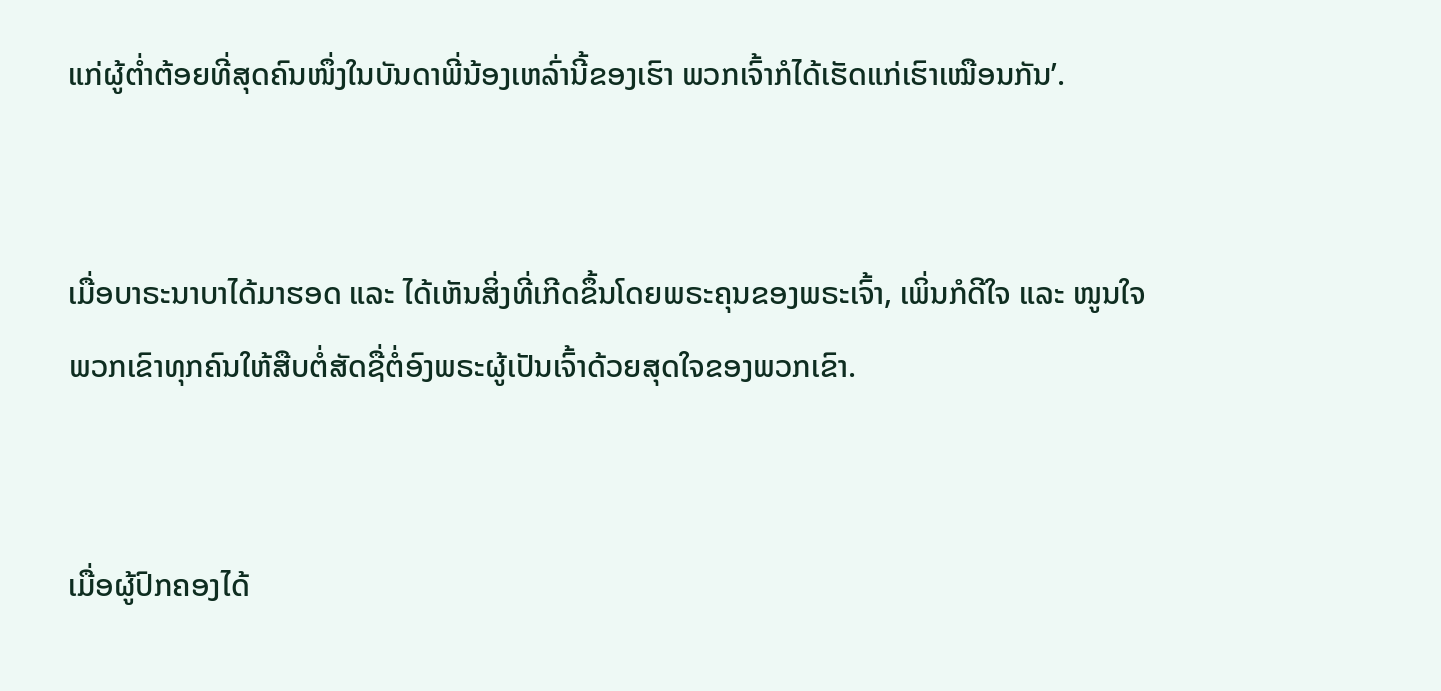ແກ່ຜູ້ຕໍ່າຕ້ອຍທີ່ສຸດຄົນໜຶ່ງໃນບັນດາພີ່ນ້ອງເຫລົ່ານີ້ຂອງເຮົາ ພວກເຈົ້າກໍໄດ້ເຮັດແກ່ເຮົາເໝືອນກັນ’.


ເມື່ອບາຣະນາບາໄດ້ມາຮອດ ແລະ ໄດ້ເຫັນສິ່ງທີ່ເກີດຂຶ້ນໂດຍພຣະຄຸນຂອງພຣະເຈົ້າ, ເພິ່ນກໍດີໃຈ ແລະ ໜູນໃຈພວກເຂົາທຸກຄົນໃຫ້ສືບຕໍ່ສັດຊື່ຕໍ່ອົງພຣະຜູ້ເປັນເຈົ້າດ້ວຍສຸດໃຈຂອງພວກເຂົາ.


ເມື່ອຜູ້ປົກຄອງໄດ້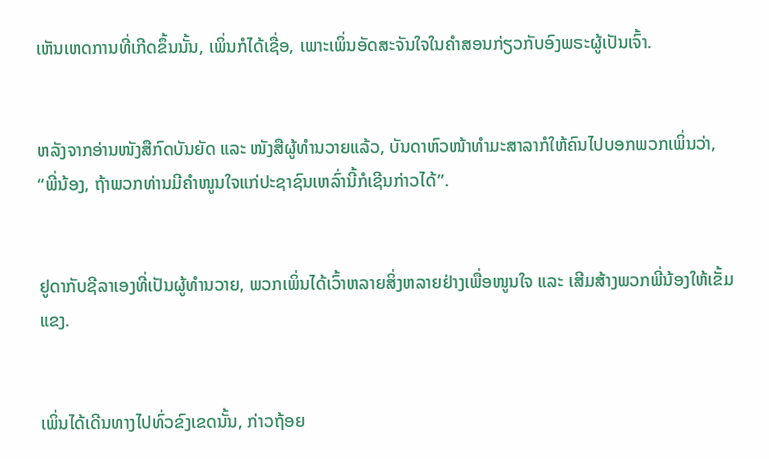ເຫັນເຫດການທີ່ເກີດຂຶ້ນນັ້ນ, ເພິ່ນກໍໄດ້ເຊື່ອ, ເພາະເພິ່ນອັດສະຈັນໃຈໃນຄຳສອນກ່ຽວກັບອົງພຣະຜູ້ເປັນເຈົ້າ.


ຫລັງຈາກອ່ານໜັງສືກົດບັນຍັດ ແລະ ໜັງສືຜູ້ທຳນວາຍແລ້ວ, ບັນດາຫົວໜ້າທຳມະສາລາກໍໃຫ້ຄົນໄປບອກພວກເພິ່ນວ່າ, “ພີ່ນ້ອງ, ຖ້າພວກທ່ານມີຄຳໜູນໃຈແກ່ປະຊາຊົນເຫລົ່ານີ້ກໍເຊີນກ່າວໄດ້”.


ຢູດາກັບຊີລາເອງທີ່ເປັນຜູ້ທຳນວາຍ, ພວກເພິ່ນໄດ້ເວົ້າຫລາຍສິ່ງຫລາຍຢ່າງເພື່ອໜູນໃຈ ແລະ ເສີມສ້າງພວກພີ່ນ້ອງໃຫ້ເຂັ້ມແຂງ.


ເພິ່ນໄດ້ເດີນທາງໄປທົ່ວຂົງເຂດນັ້ນ, ກ່າວຖ້ອຍ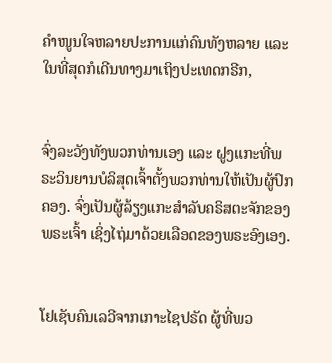ຄຳໜູນໃຈຫລາຍປະການແກ່ຄົນທັງຫລາຍ ແລະ ໃນທີ່ສຸດກໍເດີນທາງມາເຖິງປະເທດກຣີກ,


ຈົ່ງລະວັງທັງພວກທ່ານເອງ ແລະ ຝູງແກະທີ່ພຣະວິນຍານບໍລິສຸດເຈົ້າຕັ້ງພວກທ່ານໃຫ້ເປັນຜູ້ປົກຄອງ. ຈົ່ງເປັນຜູ້ລ້ຽງແກະສຳລັບຄຣິສຕະຈັກຂອງພຣະເຈົ້າ ເຊິ່ງໄຖ່ມາດ້ວຍເລືອດຂອງພຣະອົງເອງ.


ໂຢເຊັບຄົນເລວີຈາກເກາະໄຊປຣັດ ຜູ້ທີ່ພວ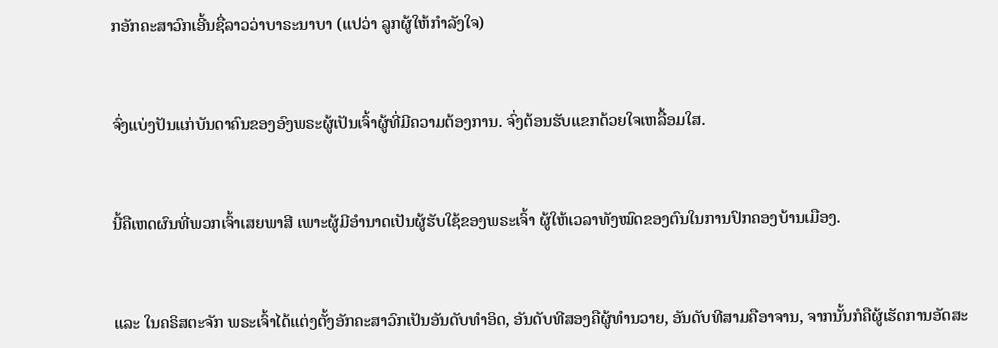ກອັກຄະສາວົກເອີ້ນຊື່ລາວວ່າບາຣະນາບາ (ແປວ່າ ລູກຜູ້ໃຫ້ກຳລັງໃຈ)


ຈົ່ງແບ່ງປັນແກ່ບັນດາຄົນຂອງອົງພຣະຜູ້ເປັນເຈົ້າຜູ້ທີ່ມີຄວາມຕ້ອງການ. ຈົ່ງຕ້ອນຮັບແຂກດ້ວຍໃຈເຫລື້ອມໃສ.


ນີ້ຄືເຫດຜົນທີ່ພວກເຈົ້າເສຍພາສີ ເພາະຜູ້ມີອຳນາດເປັນຜູ້ຮັບໃຊ້ຂອງພຣະເຈົ້າ ຜູ້ໃຫ້ເວລາທັງໝົດຂອງຕົນໃນການປົກຄອງບ້ານເມືອງ.


ແລະ ໃນຄຣິສຕະຈັກ ພຣະເຈົ້າໄດ້ແຕ່ງຕັ້ງອັກຄະສາວົກເປັນອັນດັບທຳອິດ, ອັນດັບທີສອງຄືຜູ້ທຳນວາຍ, ອັນດັບທີສາມຄືອາຈານ, ຈາກນັ້ນກໍຄືຜູ້ເຮັດການອັດສະ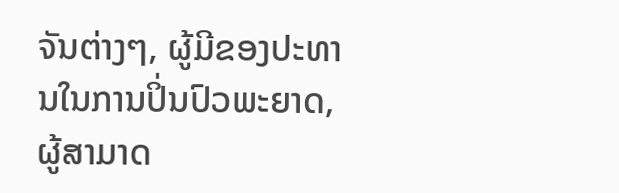ຈັນຕ່າງໆ, ຜູ້ມີຂອງປະທານໃນການປິ່ນປົວພະຍາດ, ຜູ້ສາມາດ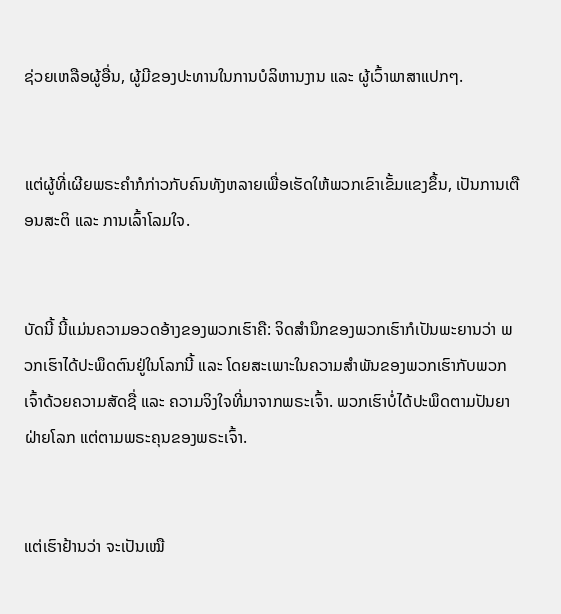ຊ່ວຍເຫລືອຜູ້ອື່ນ, ຜູ້ມີຂອງປະທານໃນການບໍລິຫານງານ ແລະ ຜູ້ເວົ້າພາສາແປກໆ.


ແຕ່ຜູ້ທີ່ເຜີຍພຣະຄຳກໍກ່າວກັບຄົນທັງຫລາຍເພື່ອເຮັດໃຫ້ພວກເຂົາເຂັ້ມແຂງຂຶ້ນ, ເປັນການເຕືອນສະຕິ ແລະ ການເລົ້າໂລມໃຈ.


ບັດນີ້ ນີ້ແມ່ນຄວາມອວດອ້າງຂອງພວກເຮົາຄື: ຈິດສຳນຶກຂອງພວກເຮົາກໍເປັນພະຍານວ່າ ພວກເຮົາໄດ້ປະພຶດຕົນຢູ່ໃນໂລກນີ້ ແລະ ໂດຍສະເພາະໃນຄວາມສຳພັນຂອງພວກເຮົາກັບພວກເຈົ້າດ້ວຍຄວາມສັດຊື່ ແລະ ຄວາມຈິງໃຈທີ່ມາຈາກພຣະເຈົ້າ. ພວກເຮົາບໍ່ໄດ້ປະພຶດຕາມປັນຍາຝ່າຍໂລກ ແຕ່ຕາມພຣະຄຸນຂອງພຣະເຈົ້າ.


ແຕ່ເຮົາຢ້ານວ່າ ຈະເປັນເໝື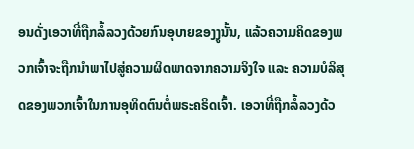ອນດັ່ງເອວາທີ່ຖືກລໍ້ລວງດ້ວຍກົນອຸບາຍຂອງງູນັ້ນ, ແລ້ວຄວາມຄິດຂອງພວກເຈົ້າຈະຖືກນຳພາໄປສູ່ຄວາມຜິດພາດຈາກຄວາມຈິງໃຈ ແລະ ຄວາມບໍລິສຸດຂອງພວກເຈົ້າໃນການອຸທິດຕົນຕໍ່ພຣະຄຣິດເຈົ້າ. ເອວາທີ່ຖືກລໍ້ລວງດ້ວ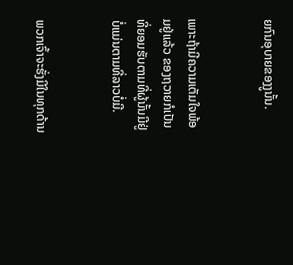ຍກົນອຸບາຍຂອງງູນັ້ນ.


ເພາະຖ້າມີຄວາມເຕັມໃຈພ້ອມຢູ່ແລ້ວ ຂອງຖວາຍກໍເປັນທີ່ຍອມຮັບຕາມທີ່ຜູ້ນັ້ນມີຢູ່ ບໍ່ແມ່ນຕາມທີ່ລາວບໍ່ມີ.


ພວກເຈົ້າຈະຮັ່ງມີໃນທຸກດ້ານ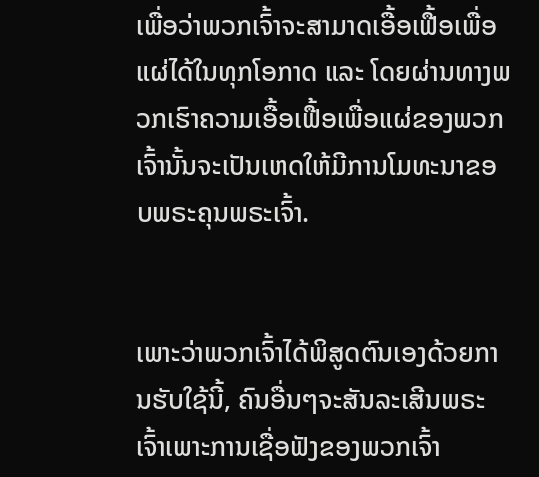ເພື່ອວ່າພວກເຈົ້າຈະສາມາດເອື້ອເຟື້ອເພື່ອແຜ່ໄດ້ໃນທຸກໂອກາດ ແລະ ໂດຍຜ່ານທາງພວກເຮົາຄວາມເອື້ອເຟື້ອເພື່ອແຜ່ຂອງພວກເຈົ້ານັ້ນຈະເປັນເຫດໃຫ້ມີການໂມທະນາຂອບພຣະຄຸນພຣະເຈົ້າ.


ເພາະວ່າພວກເຈົ້າໄດ້ພິສູດຕົນເອງດ້ວຍການຮັບໃຊ້ນີ້, ຄົນອື່ນໆຈະສັນລະເສີນພຣະເຈົ້າເພາະການເຊື່ອຟັງຂອງພວກເຈົ້າ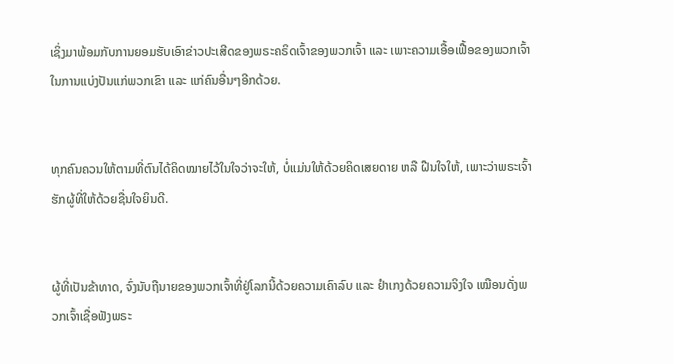ເຊິ່ງມາພ້ອມກັບການຍອມຮັບເອົາຂ່າວປະເສີດຂອງພຣະຄຣິດເຈົ້າຂອງພວກເຈົ້າ ແລະ ເພາະຄວາມເອື້ອເຟື້ອຂອງພວກເຈົ້າໃນການແບ່ງປັນແກ່ພວກເຂົາ ແລະ ແກ່ຄົນອື່ນໆອີກດ້ວຍ.


ທຸກຄົນຄວນໃຫ້ຕາມທີ່ຕົນໄດ້ຄິດໝາຍໄວ້ໃນໃຈວ່າຈະໃຫ້, ບໍ່ແມ່ນໃຫ້ດ້ວຍຄິດເສຍດາຍ ຫລື ຝືນໃຈໃຫ້, ເພາະວ່າພຣະເຈົ້າຮັກຜູ້ທີ່ໃຫ້ດ້ວຍຊື່ນໃຈຍິນດີ.


ຜູ້ທີ່ເປັນຂ້າທາດ, ຈົ່ງນັບຖືນາຍຂອງພວກເຈົ້າທີ່ຢູ່ໂລກນີ້ດ້ວຍຄວາມເຄົາລົບ ແລະ ຢຳເກງດ້ວຍຄວາມຈິງໃຈ ເໝືອນດັ່ງພວກເຈົ້າເຊື່ອຟັງພຣະ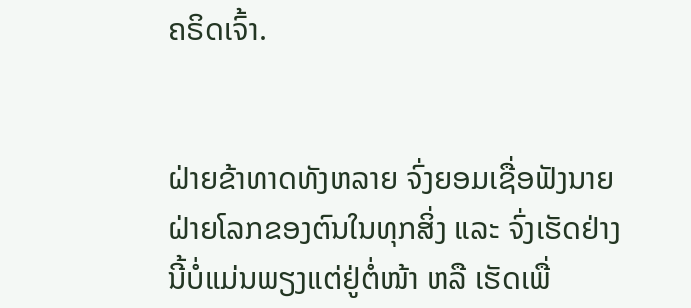ຄຣິດເຈົ້າ.


ຝ່າຍຂ້າທາດທັງຫລາຍ ຈົ່ງຍອມເຊື່ອຟັງນາຍຝ່າຍໂລກຂອງຕົນໃນທຸກສິ່ງ ແລະ ຈົ່ງເຮັດຢ່າງນີ້ບໍ່ແມ່ນພຽງແຕ່ຢູ່ຕໍ່ໜ້າ ຫລື ເຮັດເພື່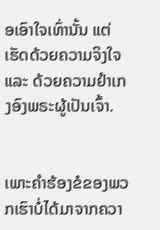ອເອົາໃຈເທົ່ານັ້ນ ແຕ່ເຮັດດ້ວຍຄວາມຈິງໃຈ ແລະ ດ້ວຍຄວາມຢຳເກງອົງພຣະຜູ້ເປັນເຈົ້າ.


ເພາະຄຳຮ້ອງຂໍຂອງພວກເຮົາບໍ່ໄດ້ມາຈາກຄວາ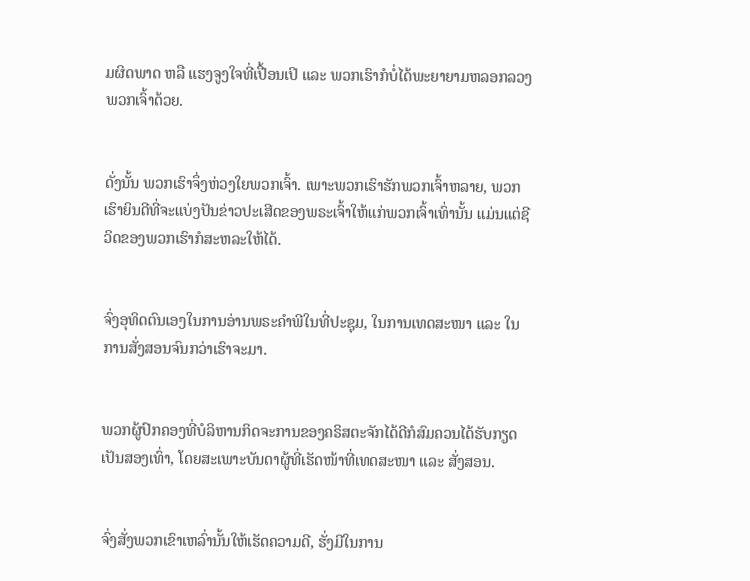ມຜິດພາດ ຫລື ແຮງຈູງໃຈທີ່ເປື້ອນເປິ ແລະ ພວກເຮົາກໍບໍ່ໄດ້ພະຍາຍາມຫລອກລວງພວກເຈົ້າດ້ວຍ.


ດັ່ງນັ້ນ ພວກເຮົາຈຶ່ງຫ່ວງໃຍພວກເຈົ້າ. ເພາະພວກເຮົາຮັກພວກເຈົ້າຫລາຍ, ພວກເຮົາຍິນດີທີ່ຈະແບ່ງປັນຂ່າວປະເສີດຂອງພຣະເຈົ້າໃຫ້ແກ່ພວກເຈົ້າເທົ່ານັ້ນ ແມ່ນແຕ່ຊີວິດຂອງພວກເຮົາກໍສະຫລະໃຫ້ໄດ້.


ຈົ່ງອຸທິດຕົນເອງໃນການອ່ານພຣະຄຳພີໃນທີ່ປະຊຸມ, ໃນການເທດສະໜາ ແລະ ໃນການສັ່ງສອນຈົນກວ່າເຮົາຈະມາ.


ພວກຜູ້ປົກຄອງທີ່ບໍລິຫານກິດຈະການຂອງຄຣິສຕະຈັກໄດ້ດີກໍສົມຄວນໄດ້ຮັບກຽດເປັນສອງເທົ່າ, ໂດຍສະເພາະບັນດາຜູ້ທີ່ເຮັດໜ້າທີ່ເທດສະໜາ ແລະ ສັ່ງສອນ.


ຈົ່ງສັ່ງພວກເຂົາເຫລົ່ານັ້ນໃຫ້ເຮັດຄວາມດີ, ຮັ່ງມີໃນການ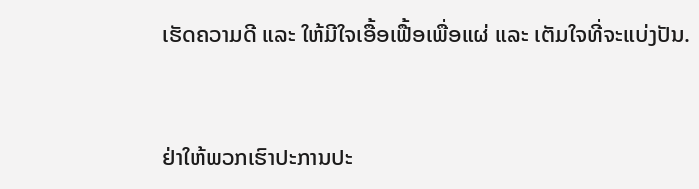ເຮັດຄວາມດີ ແລະ ໃຫ້ມີໃຈເອື້ອເຟື້ອເພື່ອແຜ່ ແລະ ເຕັມໃຈທີ່ຈະແບ່ງປັນ.


ຢ່າໃຫ້ພວກເຮົາປະການປະ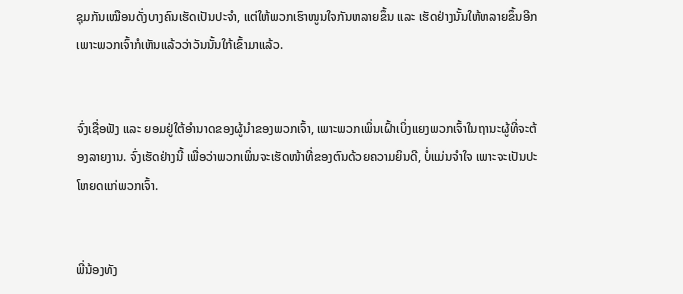ຊຸມກັນເໝືອນດັ່ງບາງຄົນເຮັດເປັນປະຈຳ, ແຕ່ໃຫ້ພວກເຮົາໜູນໃຈກັນຫລາຍຂຶ້ນ ແລະ ເຮັດຢ່າງນັ້ນໃຫ້ຫລາຍຂຶ້ນອີກ ເພາະພວກເຈົ້າກໍເຫັນແລ້ວວ່າວັນນັ້ນໃກ້ເຂົ້າມາແລ້ວ.


ຈົ່ງເຊື່ອຟັງ ແລະ ຍອມຢູ່ໃຕ້ອຳນາດຂອງຜູ້ນຳຂອງພວກເຈົ້າ, ເພາະພວກເພິ່ນເຝົ້າເບິ່ງແຍງພວກເຈົ້າໃນຖານະຜູ້ທີ່ຈະຕ້ອງລາຍງານ. ຈົ່ງເຮັດຢ່າງນີ້ ເພື່ອວ່າພວກເພິ່ນຈະເຮັດໜ້າທີ່ຂອງຕົນດ້ວຍຄວາມຍິນດີ, ບໍ່ແມ່ນຈໍາໃຈ ເພາະຈະເປັນປະໂຫຍດແກ່ພວກເຈົ້າ.


ພີ່ນ້ອງທັງ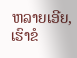ຫລາຍເອີຍ, ເຮົາຂໍ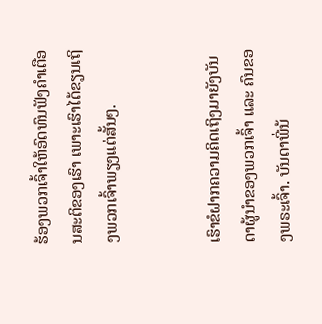ຮ້ອງພວກເຈົ້າໃຫ້ອົດທົນຟັງຄຳເຕືອນສະຕິຂອງເຮົາ ເພາະເຮົາໄດ້ຂຽນເຖິງພວກເຈົ້າພຽງແຕ່ສັ້ນໆ.


ເຮົາຂໍຝາກຄວາມຄິດເຖິງມາຍັງບັນດາຜູ້ນຳຂອງພວກເຈົ້າ ແລະ ຄົນຂອງພຣະເຈົ້າ. ບັນດາພີ່ນ້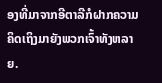ອງທີ່ມາຈາກອີຕາລີກໍຝາກຄວາມຄິດເຖິງມາຍັງພວກເຈົ້າທັງຫລາຍ.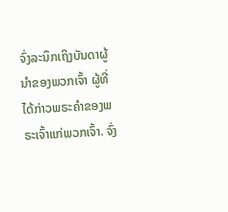ຈົ່ງລະນຶກເຖິງບັນດາຜູ້ນຳຂອງພວກເຈົ້າ ຜູ້ທີ່ໄດ້ກ່າວພຣະຄຳຂອງພຣະເຈົ້າແກ່ພວກເຈົ້າ. ຈົ່ງ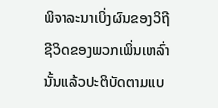ພິຈາລະນາເບິ່ງຜົນຂອງວິຖີຊີວິດຂອງພວກເພິ່ນເຫລົ່ານັ້ນແລ້ວປະຕິບັດຕາມແບ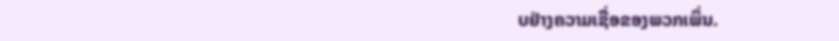ບຢ່າງຄວາມເຊື່ອຂອງພວກເພິ່ນ.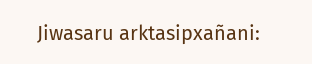Jiwasaru arktasipxañani: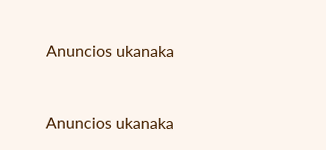Anuncios ukanaka


Anuncios ukanaka